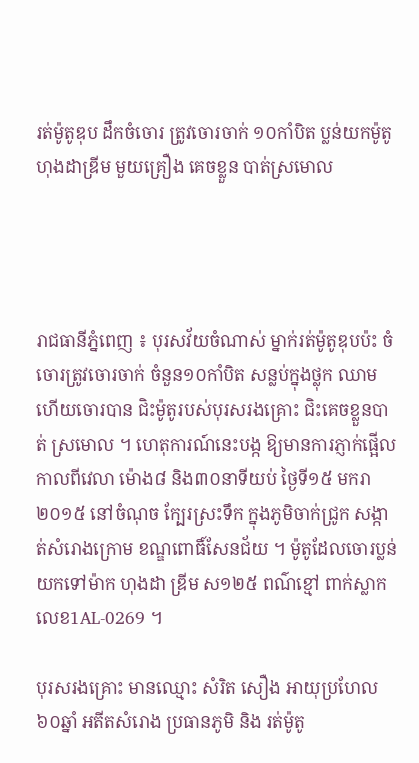រត់ម៉ូតូឌុប ដឹកចំចោរ ត្រូវចោរចាក់ ១០កាំបិត ប្លន់យកម៉ូតូ ហុងដាឌ្រីម មួយគ្រឿង គេចខ្លួន បាត់ស្រមោល




រាជធានីភ្នំពេញ ៖ បុរសវ័យចំណាស់ ម្នាក់រត់ម៉ូតូឌុបប៉ះ ចំចោរត្រូវចោរចាក់ ចំនួន១០កាំបិត សន្លប់ក្នុងថ្លុក ឈាម ហើយចោរបាន ជិះម៉ូតូរបស់បុរសរងគ្រោះ ជិះគេចខ្លួនបាត់ ស្រមោល ។ ហេតុការណ៍នេះបង្ក ឱ្យមានការភ្ញាក់ផ្អើល កាលពីវេលា ម៉ោង៨ និង៣០នាទីយប់ ថ្ងៃទី១៥ មករា ២០១៥ នៅចំណុច ក្បែរស្រះទឹក ក្នុងភូមិចាក់ជ្រូក សង្កាត់សំរោងក្រោម ខណ្ឌពោធិ៍សែនជ័យ ។ ម៉ូតូដែលចោរប្លន់ យកទៅម៉ាក ហុងដា ឌ្រីម ស១២៥ ពណ៌ខ្មៅ ពាក់ស្លាក លេខ1AL-0269 ។

បុរសរងគ្រោះ មានឈ្មោះ សំរិត សឿង អាយុប្រហែល៦០ឆ្នាំ អតីតសំរោង ប្រធានភូមិ និង រត់ម៉ូតូ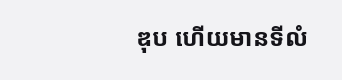ឌុប ហើយមានទីលំ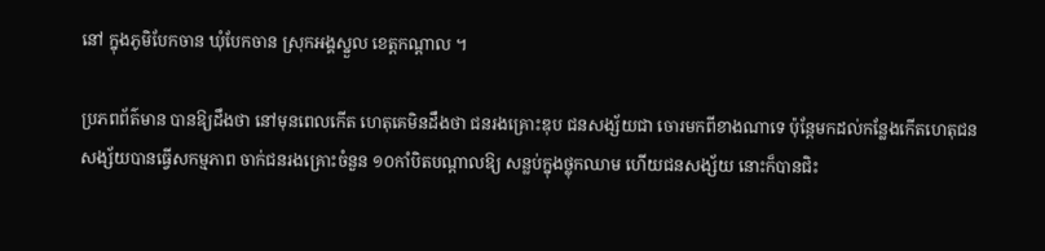នៅ ក្នុងភូមិបែកចាន ឃុំបែកចាន ស្រុកអង្គស្នួល ខេត្តកណ្តាល ។

ប្រភពព័ត៌មាន បានឱ្យដឹងថា នៅមុនពេលកើត ហេតុគេមិនដឹងថា ជនរងគ្រោះឌុប ជនសង្ស័យជា ចោរមកពីខាងណាទេ ប៉ុន្តែមកដល់កន្លែងកើតហេតុជន សង្ស័យបានធ្វើសកម្មភាព ចាក់ជនរងគ្រោះចំនួន ១០កាំបិតបណ្តាលឱ្យ សន្លប់ក្នុងថ្លុកឈាម ហើយជនសង្ស័យ នោះក៏បានជិះ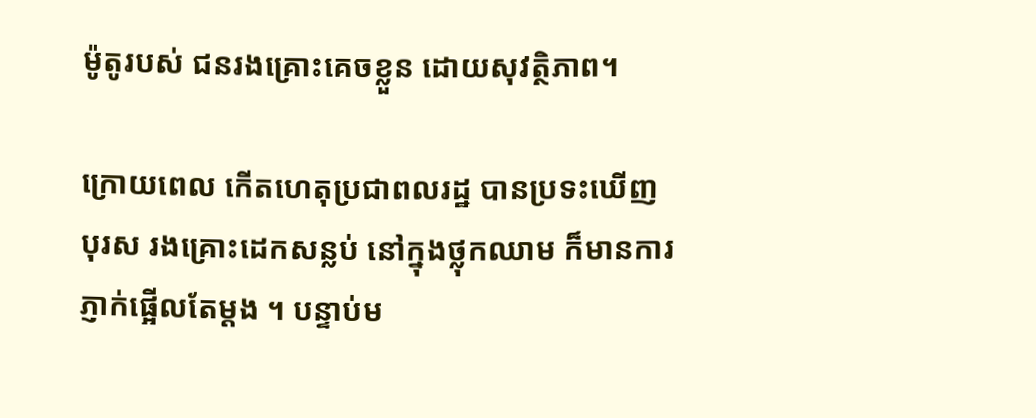ម៉ូតូរបស់ ជនរងគ្រោះគេចខ្លួន ដោយសុវត្ថិភាព។

ក្រោយពេល កើតហេតុប្រជាពលរដ្ឋ បានប្រទះឃើញបុរស រងគ្រោះដេកសន្លប់ នៅក្នុងថ្លុកឈាម ក៏មានការ ភ្ញាក់ផ្អើលតែម្តង ។ បន្ទាប់ម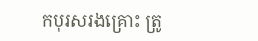កបុរសរងគ្រោះ ត្រូ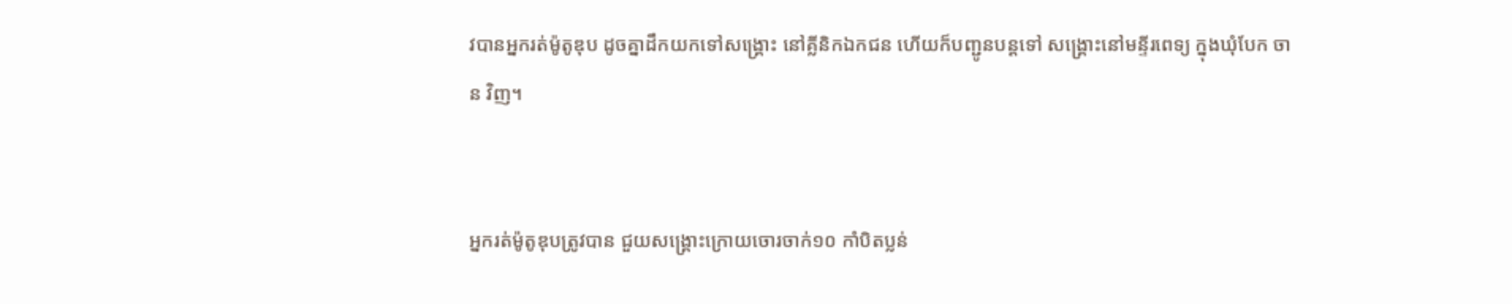វបានអ្នករត់ម៉ូតូឌុប ដូចគ្នាដឹកយកទៅសង្រ្គោះ នៅគ្លីនិកឯកជន ហើយក៏បញ្ជូនបន្តទៅ សង្រ្គោះនៅមន្ទីរពេទ្យ ក្នុងឃុំបែក ចាន វិញ។


អ្នករត់ម៉ូតូឌុបត្រូវបាន ជួយសង្គ្រោះក្រោយចោរចាក់១០ កាំបិតប្លន់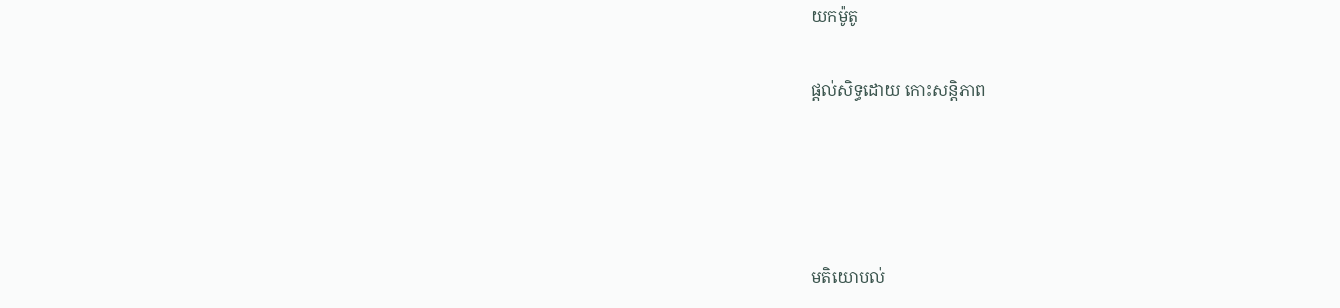យកម៉ូតូ

ផ្តល់សិទ្ធដោយ កោះសន្តិភាព




មតិយោបល់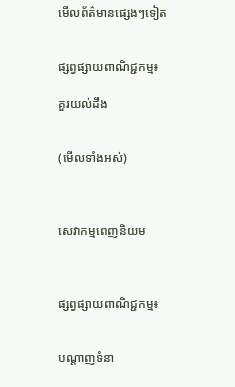មើលព័ត៌មានផ្សេងៗទៀត


ផ្សព្វផ្សាយពាណិជ្ជកម្ម៖

គួរយល់ដឹង


(មើលទាំងអស់)



សេវាកម្មពេញនិយម



ផ្សព្វផ្សាយពាណិជ្ជកម្ម៖


បណ្តាញទំនា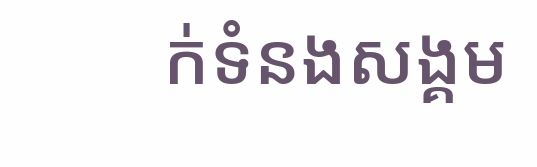ក់ទំនងសង្គម